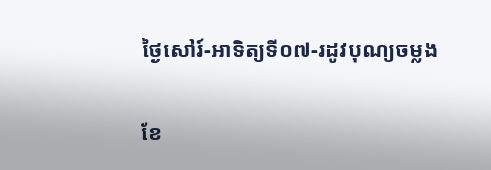ថ្ងៃសៅរ៍-អាទិត្យទី០៧-រដូវបុណ្យចម្លង

ខែ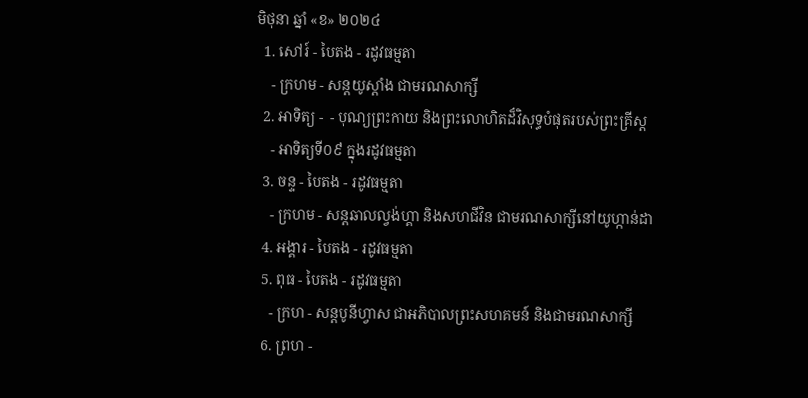មិថុនា ឆ្នាំ «ខ» ២០២៤
  1. សៅរ៍ - បៃតង - រដូវធម្មតា
    - ក្រហម - សន្ដយូស្ដាំង ជាមរណសាក្សី
  2. អាទិត្យ -  - បុណ្យព្រះកាយ និងព្រះលោហិតដ៏វិសុទ្ធបំផុតរបស់ព្រះគ្រីស្ដ
    - អាទិត្យទី០៩ ក្នុងរដូវធម្មតា
  3. ចន្ទ - បៃតង - រដូវធម្មតា
    - ក្រហម - សន្ដឆាលល្វង់ហ្គា និងសហជីវិន ជាមរណសាក្សីនៅយូហ្កាន់ដា
  4. អង្គារ - បៃតង - រដូវធម្មតា
  5. ពុធ - បៃតង - រដូវធម្មតា
    - ក្រហ - សន្ដបូនីហ្វាស ជាអភិបាលព្រះសហគមន៍ និងជាមរណសាក្សី
  6. ព្រហ -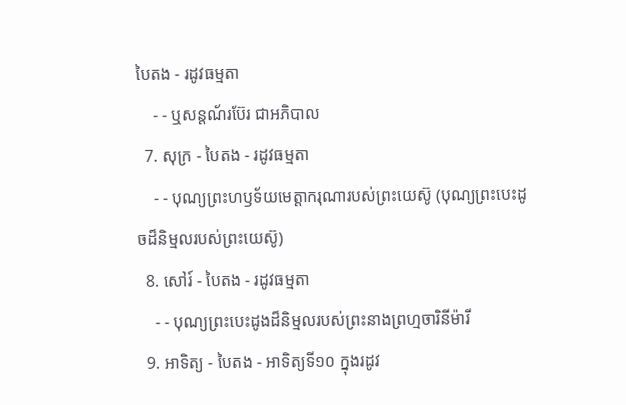បៃតង - រដូវធម្មតា
    - - ឬសន្ដណ័រប៊ែរ ជាអភិបាល
  7. សុក្រ - បៃតង - រដូវធម្មតា
    - - បុណ្យព្រះហឫទ័យមេត្ដាករុណារបស់ព្រះយេស៊ូ (បុណ្យព្រះបេះដូចដ៏និម្មលរបស់ព្រះយេស៊ូ)
  8. សៅរ៍ - បៃតង - រដូវធម្មតា
    - - បុណ្យព្រះបេះដូងដ៏និម្មលរបស់ព្រះនាងព្រហ្មចារិនីម៉ារី
  9. អាទិត្យ - បៃតង - អាទិត្យទី១០ ក្នុងរដូវ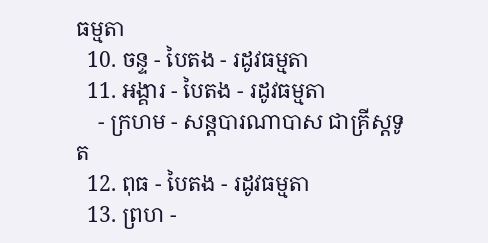ធម្មតា
  10. ចន្ទ - បៃតង - រដូវធម្មតា
  11. អង្គារ - បៃតង - រដូវធម្មតា
    - ក្រហម - សន្ដបារណាបាស ជាគ្រីស្ដទូត
  12. ពុធ - បៃតង - រដូវធម្មតា
  13. ព្រហ -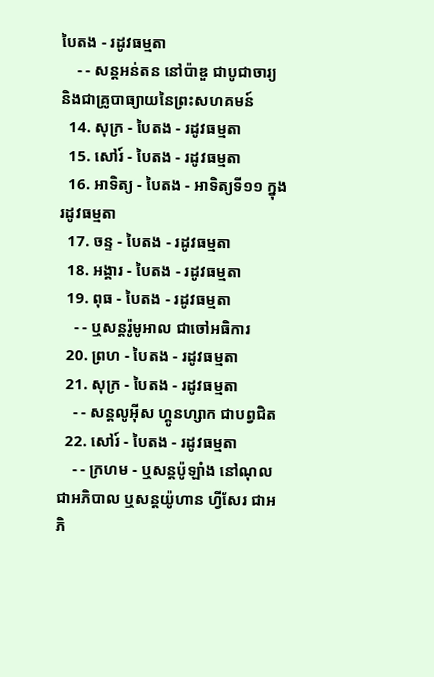បៃតង - រដូវធម្មតា
    - - សន្ដអន់តន នៅប៉ាឌួ ជាបូជាចារ្យ និងជាគ្រូបាធ្យាយនៃព្រះសហគមន៍
  14. សុក្រ - បៃតង - រដូវធម្មតា
  15. សៅរ៍ - បៃតង - រដូវធម្មតា
  16. អាទិត្យ - បៃតង - អាទិត្យទី១១ ក្នុងរដូវធម្មតា
  17. ចន្ទ - បៃតង - រដូវធម្មតា
  18. អង្គារ - បៃតង - រដូវធម្មតា
  19. ពុធ - បៃតង - រដូវធម្មតា
    - - ឬសន្ដរ៉ូមូអាល ជាចៅអធិការ
  20. ព្រហ - បៃតង - រដូវធម្មតា
  21. សុក្រ - បៃតង - រដូវធម្មតា
    - - សន្ដលូអ៊ីស ហ្គូនហ្សាក ជាបព្វជិត
  22. សៅរ៍ - បៃតង - រដូវធម្មតា
    - - ក្រហម - ឬសន្ដប៉ូឡាំង នៅណុល ជាអភិបាល ឬសន្ដយ៉ូហាន ហ្វីសែរ ជាអភិ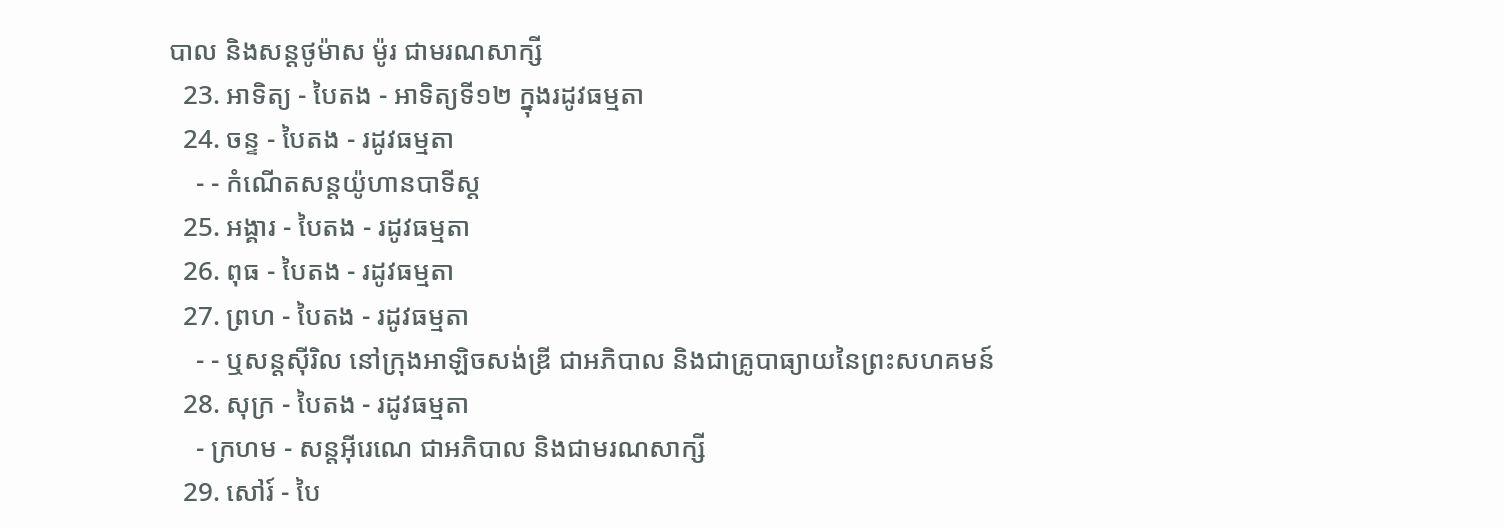បាល និងសន្ដថូម៉ាស ម៉ូរ ជាមរណសាក្សី
  23. អាទិត្យ - បៃតង - អាទិត្យទី១២ ក្នុងរដូវធម្មតា
  24. ចន្ទ - បៃតង - រដូវធម្មតា
    - - កំណើតសន្ដយ៉ូហានបាទីស្ដ
  25. អង្គារ - បៃតង - រដូវធម្មតា
  26. ពុធ - បៃតង - រដូវធម្មតា
  27. ព្រហ - បៃតង - រដូវធម្មតា
    - - ឬសន្ដស៊ីរិល នៅក្រុងអាឡិចសង់ឌ្រី ជាអភិបាល និងជាគ្រូបាធ្យាយនៃព្រះសហគមន៍
  28. សុក្រ - បៃតង - រដូវធម្មតា
    - ក្រហម - សន្ដអ៊ីរេណេ ជាអភិបាល និងជាមរណសាក្សី
  29. សៅរ៍ - បៃ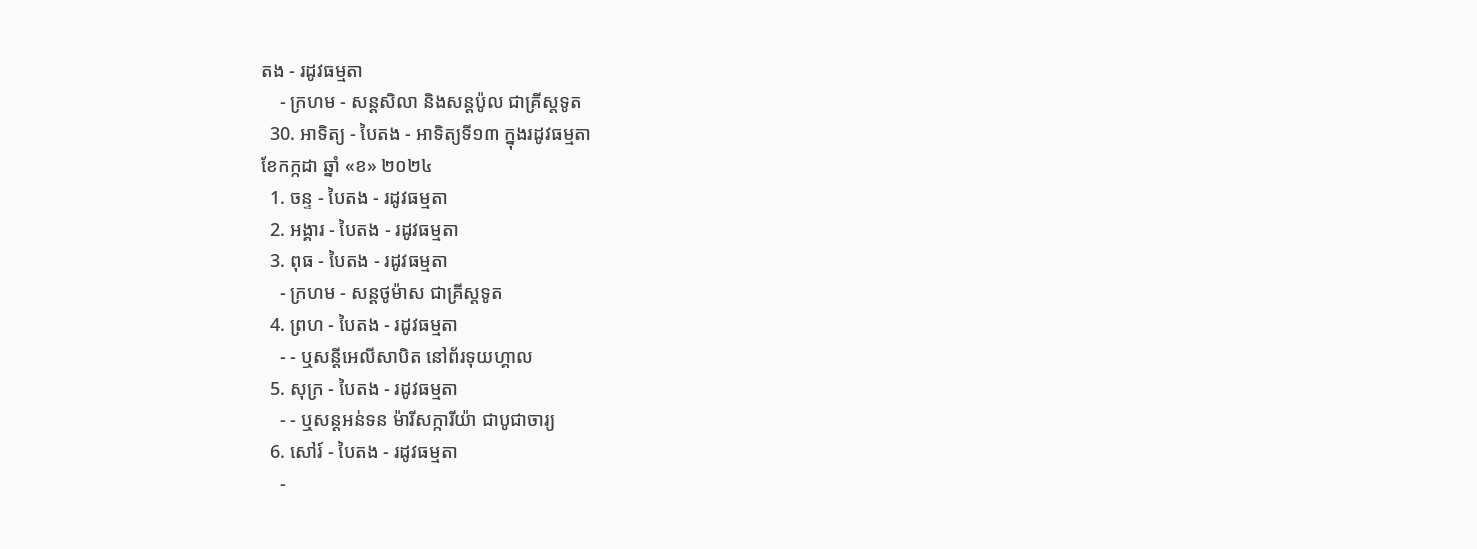តង - រដូវធម្មតា
    - ក្រហម - សន្ដសិលា និងសន្ដប៉ូល ជាគ្រីស្ដទូត
  30. អាទិត្យ - បៃតង - អាទិត្យទី១៣ ក្នុងរដូវធម្មតា
ខែកក្កដា ឆ្នាំ «ខ» ២០២៤
  1. ចន្ទ - បៃតង - រដូវធម្មតា
  2. អង្គារ - បៃតង - រដូវធម្មតា
  3. ពុធ - បៃតង - រដូវធម្មតា
    - ក្រហម - សន្ដថូម៉ាស ជាគ្រីស្ដទូត
  4. ព្រហ - បៃតង - រដូវធម្មតា
    - - ឬសន្ដីអេលីសាបិត នៅព័រទុយហ្គាល
  5. សុក្រ - បៃតង - រដូវធម្មតា
    - - ឬសន្ដអន់ទន ម៉ារីសក្ការីយ៉ា ជាបូជាចារ្យ
  6. សៅរ៍ - បៃតង - រដូវធម្មតា
    -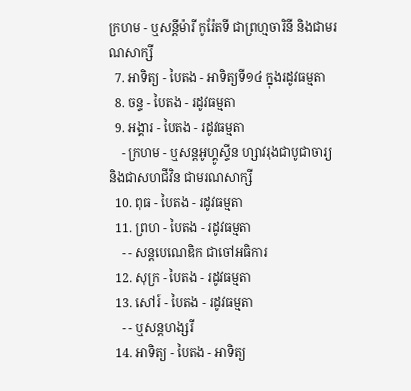ក្រហម - ឬសន្ដីម៉ារី កូរ៉ែតទី ជាព្រហ្មចារិនី និងជាមរណសាក្សី
  7. អាទិត្យ - បៃតង - អាទិត្យទី១៤ ក្នុងរដូវធម្មតា
  8. ចន្ទ - បៃតង - រដូវធម្មតា
  9. អង្គារ - បៃតង - រដូវធម្មតា
    - ក្រហម - ឬសន្ដអូហ្គូស្ទីន ហ្សាវរុងជាបូជាចារ្យ និងជាសហជីវិន ជាមរណសាក្សី
  10. ពុធ - បៃតង - រដូវធម្មតា
  11. ព្រហ - បៃតង - រដូវធម្មតា
    - - សន្ដបេណេឌិក ជាចៅអធិការ
  12. សុក្រ - បៃតង - រដូវធម្មតា
  13. សៅរ៍ - បៃតង - រដូវធម្មតា
    - - ឬសន្ដហង្សរី
  14. អាទិត្យ - បៃតង - អាទិត្យ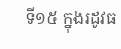ទី១៥ ក្នុងរដូវធ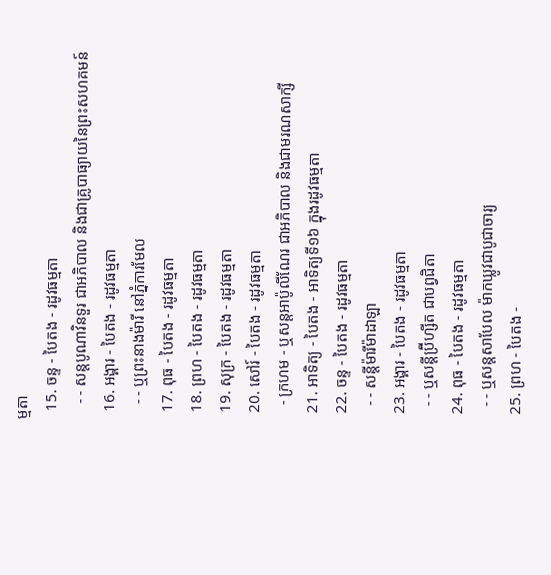ម្មតា
  15. ចន្ទ - បៃតង - រដូវធម្មតា
    - - សន្ដបូណាវិនទួរ ជាអភិបាល និងជាគ្រូបាធ្យាយនៃព្រះសហគមន៍
  16. អង្គារ - បៃតង - រដូវធម្មតា
    - - ឬព្រះនាងម៉ារី នៅភ្នំការមែល
  17. ពុធ - បៃតង - រដូវធម្មតា
  18. ព្រហ - បៃតង - រដូវធម្មតា
  19. សុក្រ - បៃតង - រដូវធម្មតា
  20. សៅរ៍ - បៃតង - រដូវធម្មតា
    - ក្រហម - ឬសន្ដអាប៉ូលីណែរ ជាអភិបាល និងជាមរណសាក្សី
  21. អាទិត្យ - បៃតង - អាទិត្យទី១៦ ក្នុងរដូវធម្មតា
  22. ចន្ទ - បៃតង - រដូវធម្មតា
    - - សន្ដីម៉ារីម៉ាដាឡា
  23. អង្គារ - បៃតង - រដូវធម្មតា
    - - ឬសន្ដីប្រ៊ីហ្សីត ជាបព្វជិតា
  24. ពុធ - បៃតង - រដូវធម្មតា
    - - ឬសន្ដសាបែល ម៉ាកឃ្លូវជាបូជាចារ្យ
  25. ព្រហ - បៃតង -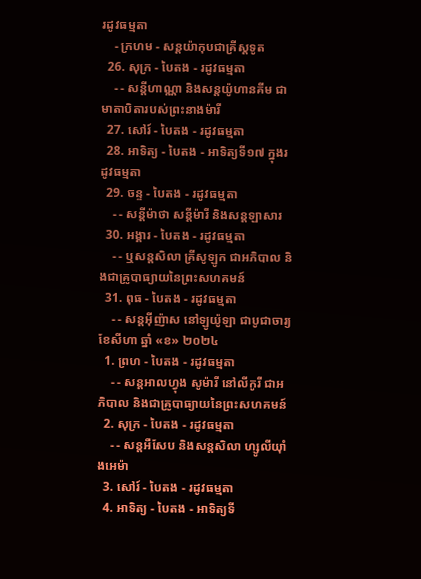រដូវធម្មតា
    - ក្រហម - សន្ដយ៉ាកុបជាគ្រីស្ដទូត
  26. សុក្រ - បៃតង - រដូវធម្មតា
    - - សន្ដីហាណ្ណា និងសន្ដយ៉ូហានគីម ជាមាតាបិតារបស់ព្រះនាងម៉ារី
  27. សៅរ៍ - បៃតង - រដូវធម្មតា
  28. អាទិត្យ - បៃតង - អាទិត្យទី១៧ ក្នុងរដូវធម្មតា
  29. ចន្ទ - បៃតង - រដូវធម្មតា
    - - សន្ដីម៉ាថា សន្ដីម៉ារី និងសន្ដឡាសារ
  30. អង្គារ - បៃតង - រដូវធម្មតា
    - - ឬសន្ដសិលា គ្រីសូឡូក ជាអភិបាល និងជាគ្រូបាធ្យាយនៃព្រះសហគមន៍
  31. ពុធ - បៃតង - រដូវធម្មតា
    - - សន្ដអ៊ីញ៉ាស នៅឡូយ៉ូឡា ជាបូជាចារ្យ
ខែសីហា ឆ្នាំ «ខ» ២០២៤
  1. ព្រហ - បៃតង - រដូវធម្មតា
    - - សន្ដអាលហ្វុង សូម៉ារី នៅលីកូរី ជាអភិបាល និងជាគ្រូបាធ្យាយនៃព្រះសហគមន៍
  2. សុក្រ - បៃតង - រដូវធម្មតា
    - - សន្តអឺសែប និងសន្តសិលា ហ្សូលីយ៉ាំងអេម៉ា
  3. សៅរ៍ - បៃតង - រដូវធម្មតា
  4. អាទិត្យ - បៃតង - អាទិត្យទី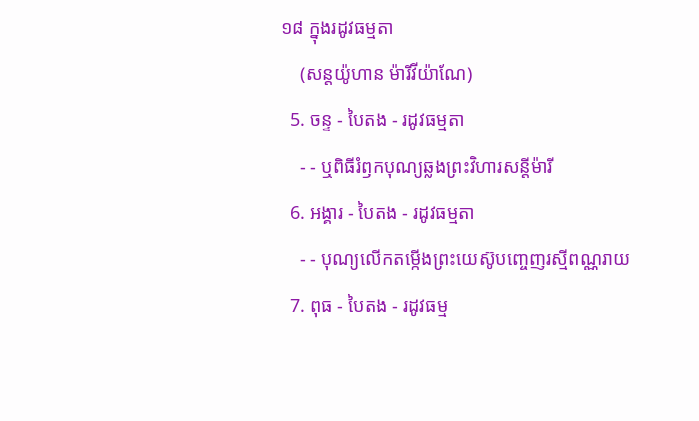១៨ ក្នុងរដូវធម្មតា
    (សន្តយ៉ូហាន ម៉ារីវីយ៉ាណែ)
  5. ចន្ទ - បៃតង - រដូវធម្មតា
    - - ឬពិធីរំឭកបុណ្យឆ្លងព្រះវិហារសន្តីម៉ារី
  6. អង្គារ - បៃតង - រដូវធម្មតា
    - - បុណ្យលើកតម្កើងព្រះយេស៊ូបញ្ចេញរស្មីពណ្ណរាយ
  7. ពុធ - បៃតង - រដូវធម្ម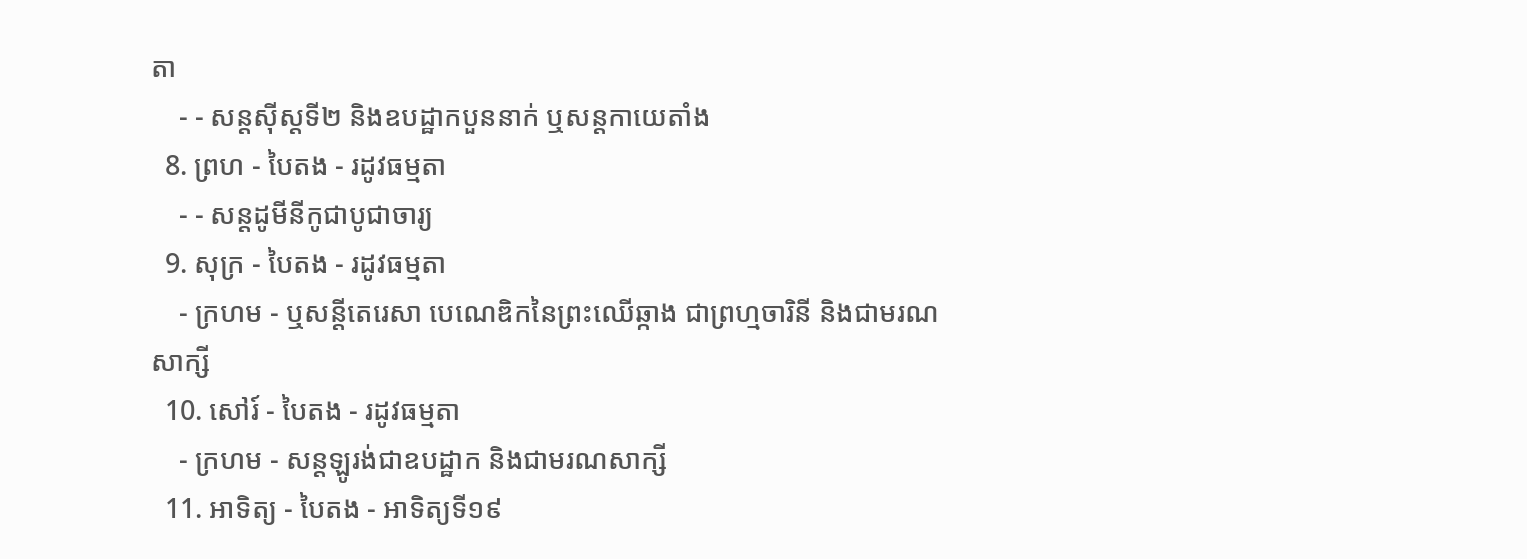តា
    - - សន្តស៊ីស្តទី២ និងឧបដ្ឋាកបួននាក់ ឬសន្តកាយេតាំង
  8. ព្រហ - បៃតង - រដូវធម្មតា
    - - សន្តដូមីនីកូជាបូជាចារ្យ
  9. សុក្រ - បៃតង - រដូវធម្មតា
    - ក្រហម - ឬសន្ដីតេរេសា បេណេឌិកនៃព្រះឈើឆ្កាង ជាព្រហ្មចារិនី និងជាមរណសាក្សី
  10. សៅរ៍ - បៃតង - រដូវធម្មតា
    - ក្រហម - សន្តឡូរង់ជាឧបដ្ឋាក និងជាមរណសាក្សី
  11. អាទិត្យ - បៃតង - អាទិត្យទី១៩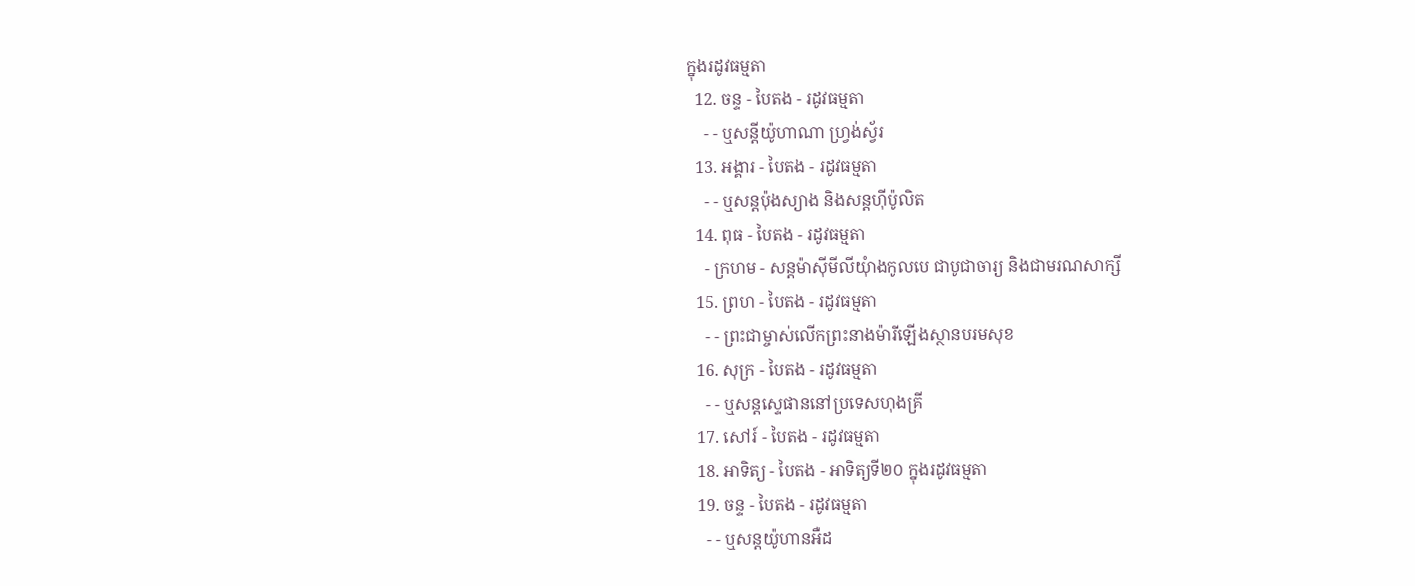ក្នុងរដូវធម្មតា
  12. ចន្ទ - បៃតង - រដូវធម្មតា
    - - ឬសន្តីយ៉ូហាណា ហ្រ្វង់ស្វ័រ
  13. អង្គារ - បៃតង - រដូវធម្មតា
    - - ឬសន្តប៉ុងស្យាង និងសន្តហ៊ីប៉ូលិត
  14. ពុធ - បៃតង - រដូវធម្មតា
    - ក្រហម - សន្តម៉ាស៊ីមីលីយុំាងកូលបេ ជាបូជាចារ្យ និងជាមរណសាក្សី
  15. ព្រហ - បៃតង - រដូវធម្មតា
    - - ព្រះជាម្ចាស់លើកព្រះនាងម៉ារីឡើងស្ថានបរមសុខ
  16. សុក្រ - បៃតង - រដូវធម្មតា
    - - ឬសន្តស្ទេផាននៅប្រទេសហុងគ្រី
  17. សៅរ៍ - បៃតង - រដូវធម្មតា
  18. អាទិត្យ - បៃតង - អាទិត្យទី២០ ក្នុងរដូវធម្មតា
  19. ចន្ទ - បៃតង - រដូវធម្មតា
    - - ឬសន្តយ៉ូហានអឺដ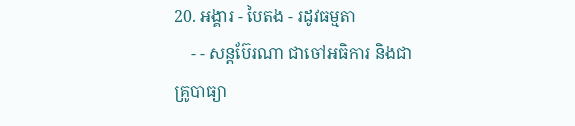20. អង្គារ - បៃតង - រដូវធម្មតា
    - - សន្តប៊ែរណា ជាចៅអធិការ និងជាគ្រូបាធ្យា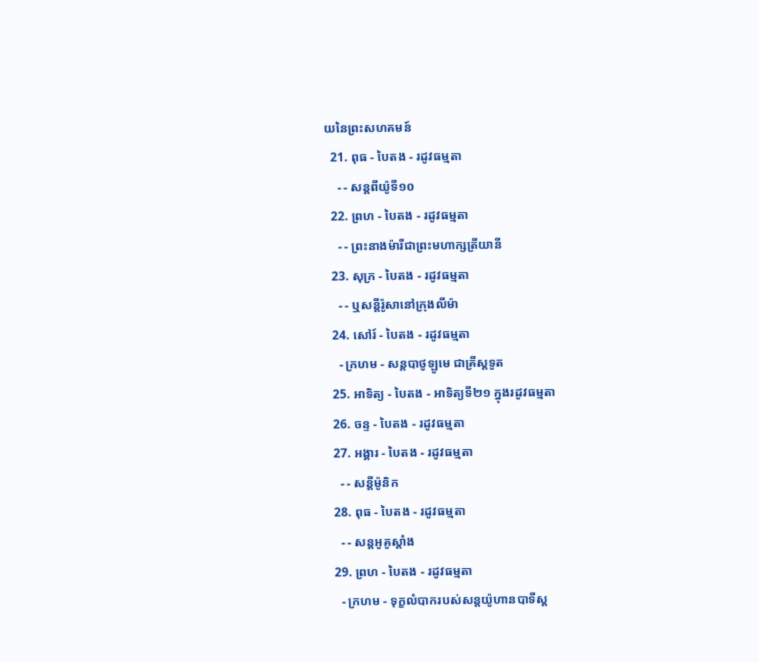យនៃព្រះសហគមន៍
  21. ពុធ - បៃតង - រដូវធម្មតា
    - - សន្តពីយ៉ូទី១០
  22. ព្រហ - បៃតង - រដូវធម្មតា
    - - ព្រះនាងម៉ារីជាព្រះមហាក្សត្រីយានី
  23. សុក្រ - បៃតង - រដូវធម្មតា
    - - ឬសន្តីរ៉ូសានៅក្រុងលីម៉ា
  24. សៅរ៍ - បៃតង - រដូវធម្មតា
    - ក្រហម - សន្តបាថូឡូមេ ជាគ្រីស្ដទូត
  25. អាទិត្យ - បៃតង - អាទិត្យទី២១ ក្នុងរដូវធម្មតា
  26. ចន្ទ - បៃតង - រដូវធម្មតា
  27. អង្គារ - បៃតង - រដូវធម្មតា
    - - សន្ដីម៉ូនិក
  28. ពុធ - បៃតង - រដូវធម្មតា
    - - សន្តអូគូស្តាំង
  29. ព្រហ - បៃតង - រដូវធម្មតា
    - ក្រហម - ទុក្ខលំបាករបស់សន្តយ៉ូហានបាទីស្ដ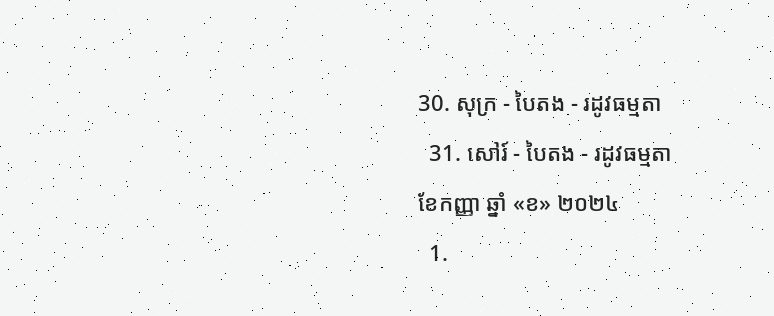30. សុក្រ - បៃតង - រដូវធម្មតា
  31. សៅរ៍ - បៃតង - រដូវធម្មតា
ខែកញ្ញា ឆ្នាំ «ខ» ២០២៤
  1.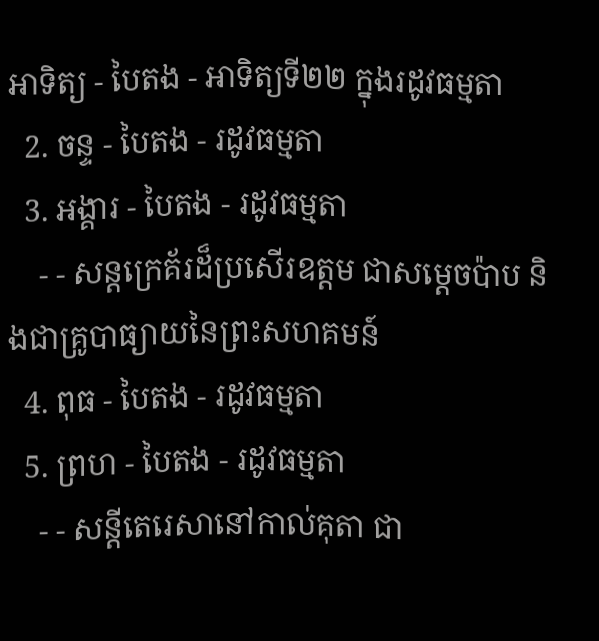អាទិត្យ - បៃតង - អាទិត្យទី២២ ក្នុងរដូវធម្មតា
  2. ចន្ទ - បៃតង - រដូវធម្មតា
  3. អង្គារ - បៃតង - រដូវធម្មតា
    - - សន្តក្រេគ័រដ៏ប្រសើរឧត្តម ជាសម្ដេចប៉ាប និងជាគ្រូបាធ្យាយនៃព្រះសហគមន៍
  4. ពុធ - បៃតង - រដូវធម្មតា
  5. ព្រហ - បៃតង - រដូវធម្មតា
    - - សន្តីតេរេសានៅកាល់គុតា ជា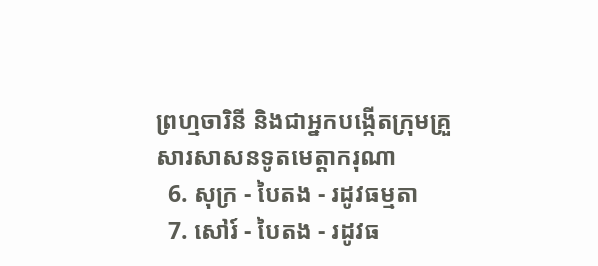ព្រហ្មចារិនី និងជាអ្នកបង្កើតក្រុមគ្រួសារសាសនទូតមេត្ដាករុណា
  6. សុក្រ - បៃតង - រដូវធម្មតា
  7. សៅរ៍ - បៃតង - រដូវធ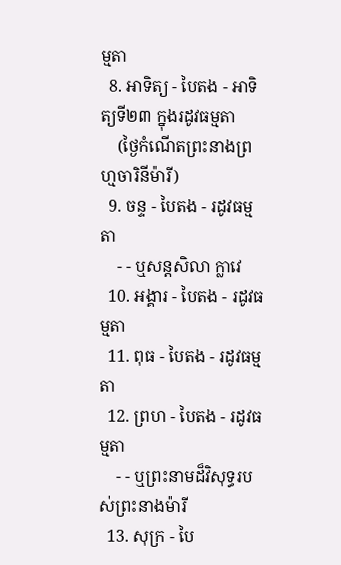ម្មតា
  8. អាទិត្យ - បៃតង - អាទិត្យទី២៣ ក្នុងរដូវធម្មតា
    (ថ្ងៃកំណើតព្រះនាងព្រហ្មចារិនីម៉ារី)
  9. ចន្ទ - បៃតង - រដូវធម្មតា
    - - ឬសន្តសិលា ក្លាវេ
  10. អង្គារ - បៃតង - រដូវធម្មតា
  11. ពុធ - បៃតង - រដូវធម្មតា
  12. ព្រហ - បៃតង - រដូវធម្មតា
    - - ឬព្រះនាមដ៏វិសុទ្ធរបស់ព្រះនាងម៉ារី
  13. សុក្រ - បៃ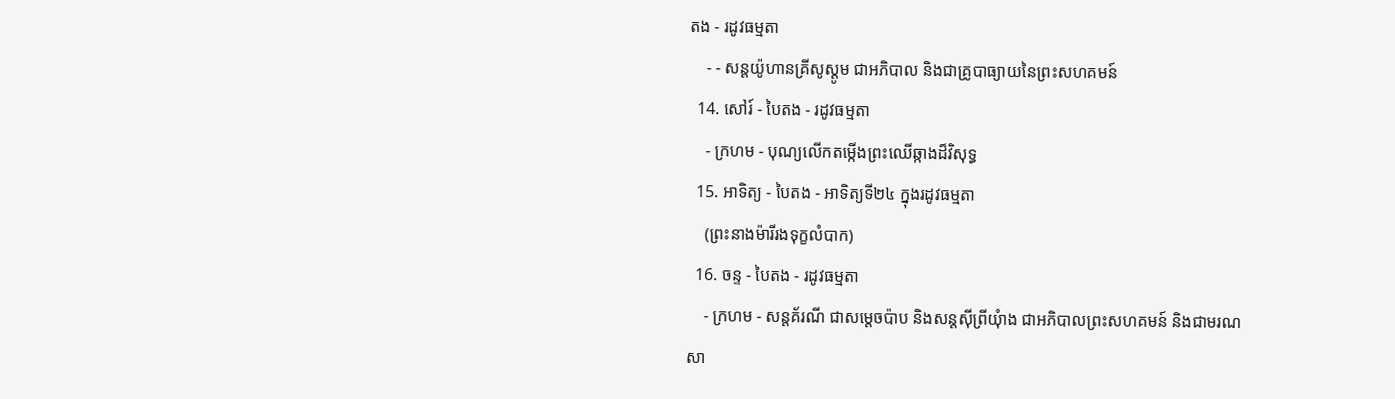តង - រដូវធម្មតា
    - - សន្តយ៉ូហានគ្រីសូស្តូម ជាអភិបាល និងជាគ្រូបាធ្យាយនៃព្រះសហគមន៍
  14. សៅរ៍ - បៃតង - រដូវធម្មតា
    - ក្រហម - បុណ្យលើកតម្កើងព្រះឈើឆ្កាងដ៏វិសុទ្ធ
  15. អាទិត្យ - បៃតង - អាទិត្យទី២៤ ក្នុងរដូវធម្មតា
    (ព្រះនាងម៉ារីរងទុក្ខលំបាក)
  16. ចន្ទ - បៃតង - រដូវធម្មតា
    - ក្រហម - សន្តគ័រណី ជាសម្ដេចប៉ាប និងសន្តស៊ីព្រីយុំាង ជាអភិបាលព្រះសហគមន៍ និងជាមរណសា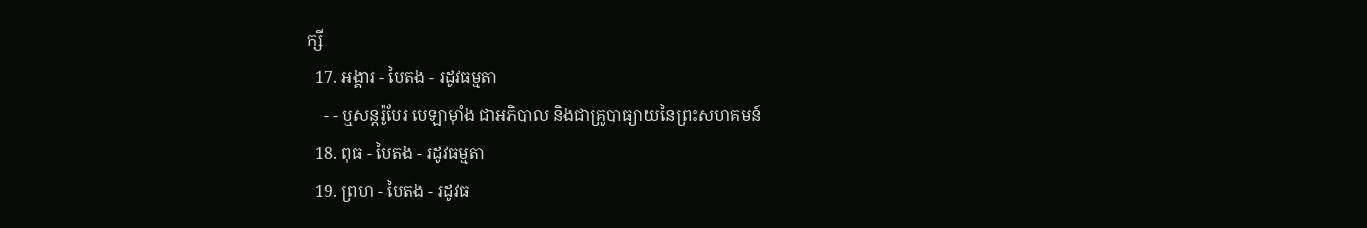ក្សី
  17. អង្គារ - បៃតង - រដូវធម្មតា
    - - ឬសន្តរ៉ូបែរ បេឡាម៉ាំង ជាអភិបាល និងជាគ្រូបាធ្យាយនៃព្រះសហគមន៍
  18. ពុធ - បៃតង - រដូវធម្មតា
  19. ព្រហ - បៃតង - រដូវធ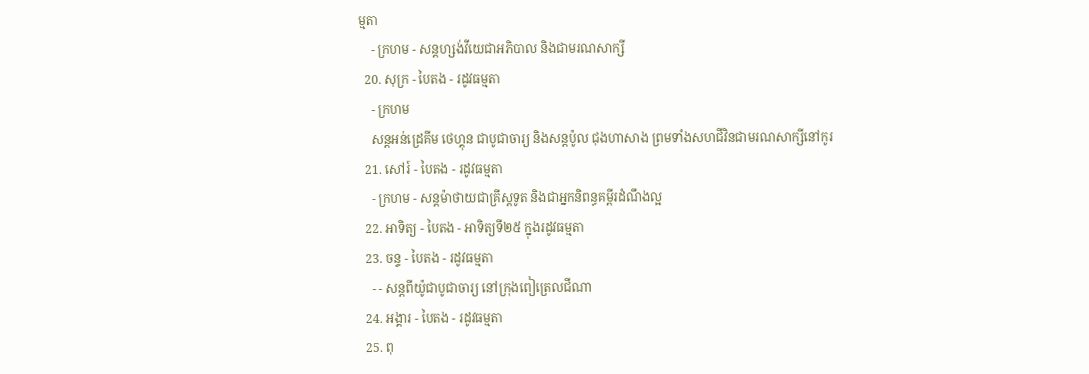ម្មតា
    - ក្រហម - សន្តហ្សង់វីយេជាអភិបាល និងជាមរណសាក្សី
  20. សុក្រ - បៃតង - រដូវធម្មតា
    - ក្រហម
    សន្តអន់ដ្រេគីម ថេហ្គុន ជាបូជាចារ្យ និងសន្តប៉ូល ជុងហាសាង ព្រមទាំងសហជីវិនជាមរណសាក្សីនៅកូរ
  21. សៅរ៍ - បៃតង - រដូវធម្មតា
    - ក្រហម - សន្តម៉ាថាយជាគ្រីស្តទូត និងជាអ្នកនិពន្ធគម្ពីរដំណឹងល្អ
  22. អាទិត្យ - បៃតង - អាទិត្យទី២៥ ក្នុងរដូវធម្មតា
  23. ចន្ទ - បៃតង - រដូវធម្មតា
    - - សន្តពីយ៉ូជាបូជាចារ្យ នៅក្រុងពៀត្រេលជីណា
  24. អង្គារ - បៃតង - រដូវធម្មតា
  25. ពុ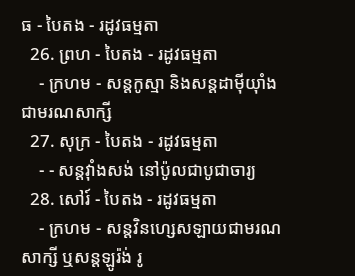ធ - បៃតង - រដូវធម្មតា
  26. ព្រហ - បៃតង - រដូវធម្មតា
    - ក្រហម - សន្តកូស្មា និងសន្តដាម៉ីយុាំង ជាមរណសាក្សី
  27. សុក្រ - បៃតង - រដូវធម្មតា
    - - សន្តវុាំងសង់ នៅប៉ូលជាបូជាចារ្យ
  28. សៅរ៍ - បៃតង - រដូវធម្មតា
    - ក្រហម - សន្តវិនហ្សេសឡាយជាមរណសាក្សី ឬសន្តឡូរ៉ង់ រូ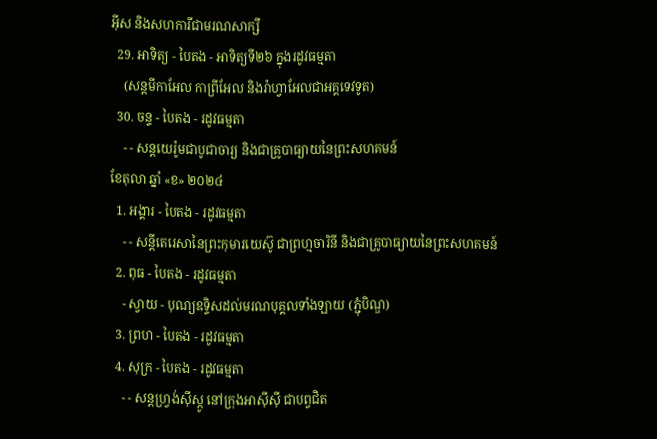អ៊ីស និងសហការីជាមរណសាក្សី
  29. អាទិត្យ - បៃតង - អាទិត្យទី២៦ ក្នុងរដូវធម្មតា
    (សន្តមីកាអែល កាព្រីអែល និងរ៉ាហ្វាអែលជាអគ្គទេវទូត)
  30. ចន្ទ - បៃតង - រដូវធម្មតា
    - - សន្ដយេរ៉ូមជាបូជាចារ្យ និងជាគ្រូបាធ្យាយនៃព្រះសហគមន៍
ខែតុលា ឆ្នាំ «ខ» ២០២៤
  1. អង្គារ - បៃតង - រដូវធម្មតា
    - - សន្តីតេរេសានៃព្រះកុមារយេស៊ូ ជាព្រហ្មចារិនី និងជាគ្រូបាធ្យាយនៃព្រះសហគមន៍
  2. ពុធ - បៃតង - រដូវធម្មតា
    - ស្វាយ - បុណ្យឧទ្ទិសដល់មរណបុគ្គលទាំងឡាយ (ភ្ជុំបិណ្ឌ)
  3. ព្រហ - បៃតង - រដូវធម្មតា
  4. សុក្រ - បៃតង - រដូវធម្មតា
    - - សន្តហ្វ្រង់ស៊ីស្កូ នៅក្រុងអាស៊ីស៊ី ជាបព្វជិត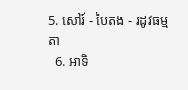5. សៅរ៍ - បៃតង - រដូវធម្មតា
  6. អាទិ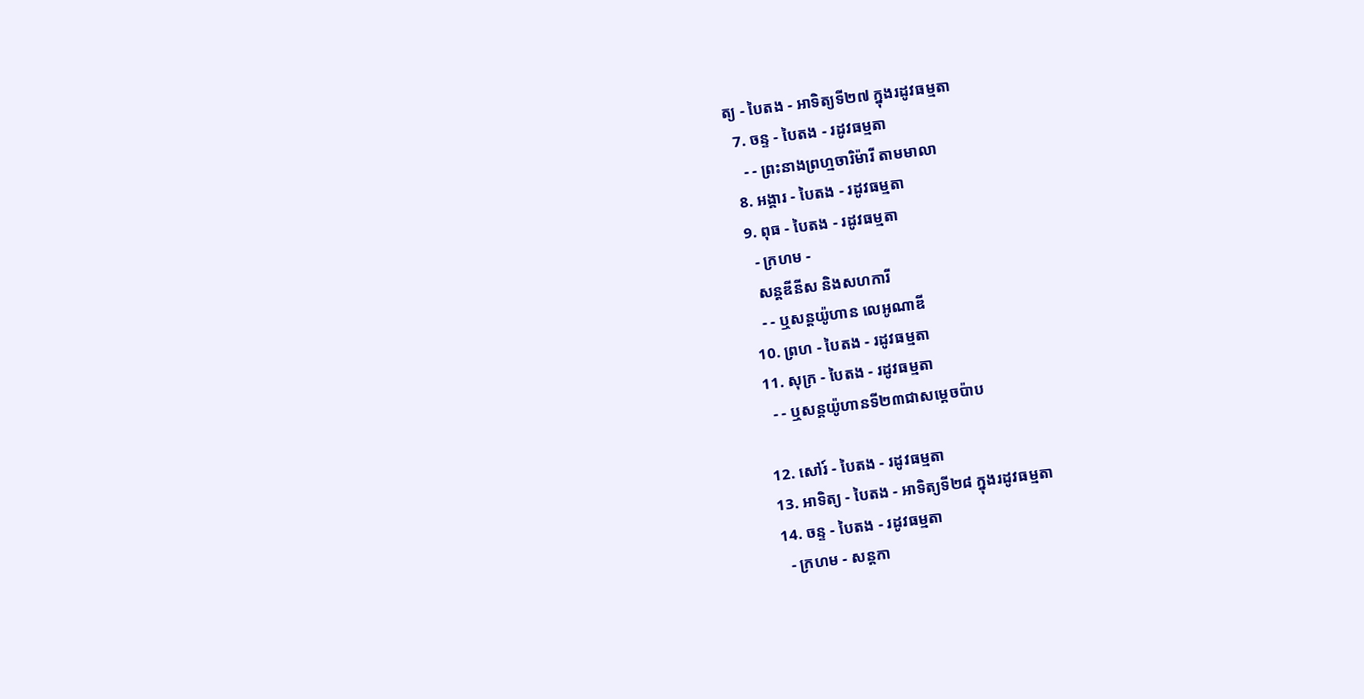ត្យ - បៃតង - អាទិត្យទី២៧ ក្នុងរដូវធម្មតា
  7. ចន្ទ - បៃតង - រដូវធម្មតា
    - - ព្រះនាងព្រហ្មចារិម៉ារី តាមមាលា
  8. អង្គារ - បៃតង - រដូវធម្មតា
  9. ពុធ - បៃតង - រដូវធម្មតា
    - ក្រហម -
    សន្តឌីនីស និងសហការី
    - - ឬសន្តយ៉ូហាន លេអូណាឌី
  10. ព្រហ - បៃតង - រដូវធម្មតា
  11. សុក្រ - បៃតង - រដូវធម្មតា
    - - ឬសន្តយ៉ូហានទី២៣ជាសម្តេចប៉ាប

  12. សៅរ៍ - បៃតង - រដូវធម្មតា
  13. អាទិត្យ - បៃតង - អាទិត្យទី២៨ ក្នុងរដូវធម្មតា
  14. ចន្ទ - បៃតង - រដូវធម្មតា
    - ក្រហម - សន្ដកា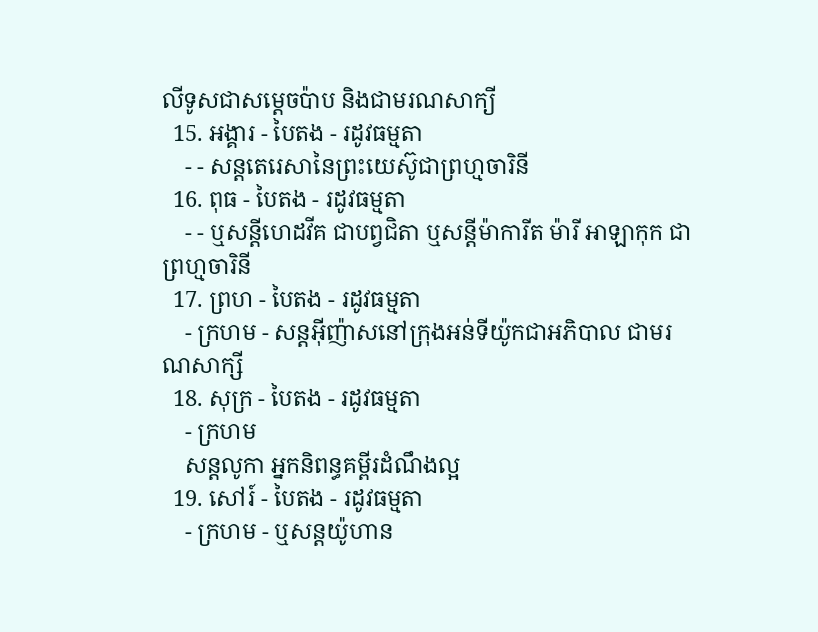លីទូសជាសម្ដេចប៉ាប និងជាមរណសាក្យី
  15. អង្គារ - បៃតង - រដូវធម្មតា
    - - សន្តតេរេសានៃព្រះយេស៊ូជាព្រហ្មចារិនី
  16. ពុធ - បៃតង - រដូវធម្មតា
    - - ឬសន្ដីហេដវីគ ជាបព្វជិតា ឬសន្ដីម៉ាការីត ម៉ារី អាឡាកុក ជាព្រហ្មចារិនី
  17. ព្រហ - បៃតង - រដូវធម្មតា
    - ក្រហម - សន្តអ៊ីញ៉ាសនៅក្រុងអន់ទីយ៉ូកជាអភិបាល ជាមរណសាក្សី
  18. សុក្រ - បៃតង - រដូវធម្មតា
    - ក្រហម
    សន្តលូកា អ្នកនិពន្ធគម្ពីរដំណឹងល្អ
  19. សៅរ៍ - បៃតង - រដូវធម្មតា
    - ក្រហម - ឬសន្ដយ៉ូហាន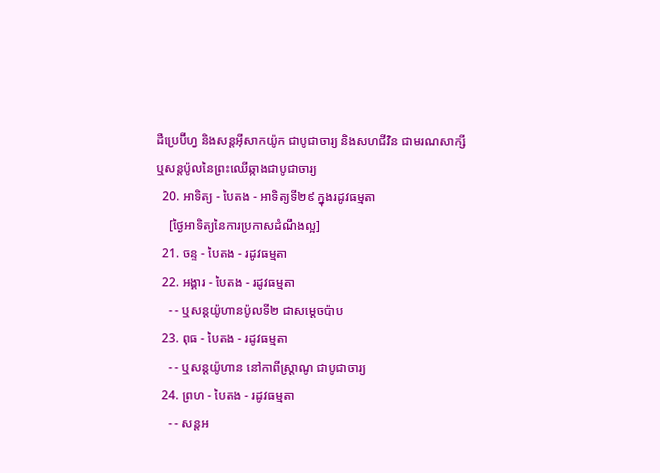ដឺប្រេប៊ីហ្វ និងសន្ដអ៊ីសាកយ៉ូក ជាបូជាចារ្យ និងសហជីវិន ជាមរណសាក្សី ឬសន្ដប៉ូលនៃព្រះឈើឆ្កាងជាបូជាចារ្យ
  20. អាទិត្យ - បៃតង - អាទិត្យទី២៩ ក្នុងរដូវធម្មតា
    [ថ្ងៃអាទិត្យនៃការប្រកាសដំណឹងល្អ]
  21. ចន្ទ - បៃតង - រដូវធម្មតា
  22. អង្គារ - បៃតង - រដូវធម្មតា
    - - ឬសន្តយ៉ូហានប៉ូលទី២ ជាសម្ដេចប៉ាប
  23. ពុធ - បៃតង - រដូវធម្មតា
    - - ឬសន្ដយ៉ូហាន នៅកាពីស្រ្ដាណូ ជាបូជាចារ្យ
  24. ព្រហ - បៃតង - រដូវធម្មតា
    - - សន្តអ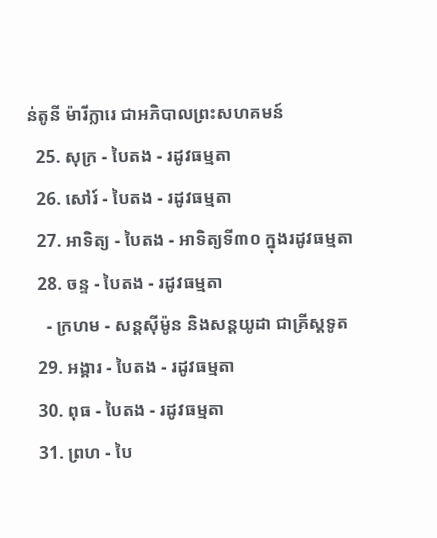ន់តូនី ម៉ារីក្លារេ ជាអភិបាលព្រះសហគមន៍
  25. សុក្រ - បៃតង - រដូវធម្មតា
  26. សៅរ៍ - បៃតង - រដូវធម្មតា
  27. អាទិត្យ - បៃតង - អាទិត្យទី៣០ ក្នុងរដូវធម្មតា
  28. ចន្ទ - បៃតង - រដូវធម្មតា
    - ក្រហម - សន្ដស៊ីម៉ូន និងសន្ដយូដា ជាគ្រីស្ដទូត
  29. អង្គារ - បៃតង - រដូវធម្មតា
  30. ពុធ - បៃតង - រដូវធម្មតា
  31. ព្រហ - បៃ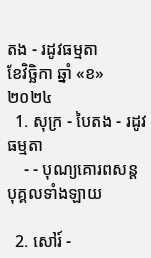តង - រដូវធម្មតា
ខែវិច្ឆិកា ឆ្នាំ «ខ» ២០២៤
  1. សុក្រ - បៃតង - រដូវធម្មតា
    - - បុណ្យគោរពសន្ដបុគ្គលទាំងឡាយ

  2. សៅរ៍ -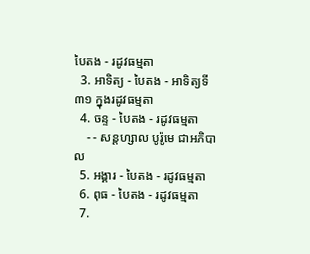បៃតង - រដូវធម្មតា
  3. អាទិត្យ - បៃតង - អាទិត្យទី៣១ ក្នុងរដូវធម្មតា
  4. ចន្ទ - បៃតង - រដូវធម្មតា
    - - សន្ដហ្សាល បូរ៉ូមេ ជាអភិបាល
  5. អង្គារ - បៃតង - រដូវធម្មតា
  6. ពុធ - បៃតង - រដូវធម្មតា
  7.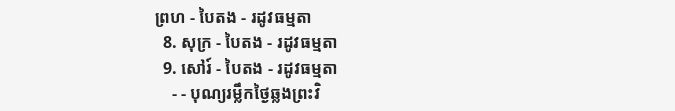ព្រហ - បៃតង - រដូវធម្មតា
  8. សុក្រ - បៃតង - រដូវធម្មតា
  9. សៅរ៍ - បៃតង - រដូវធម្មតា
    - - បុណ្យរម្លឹកថ្ងៃឆ្លងព្រះវិ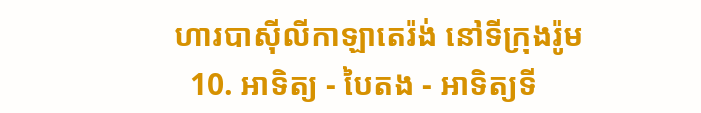ហារបាស៊ីលីកាឡាតេរ៉ង់ នៅទីក្រុងរ៉ូម
  10. អាទិត្យ - បៃតង - អាទិត្យទី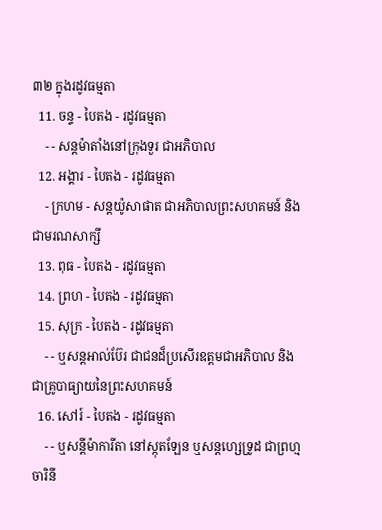៣២ ក្នុងរដូវធម្មតា
  11. ចន្ទ - បៃតង - រដូវធម្មតា
    - - សន្ដម៉ាតាំងនៅក្រុងទួរ ជាអភិបាល
  12. អង្គារ - បៃតង - រដូវធម្មតា
    - ក្រហម - សន្ដយ៉ូសាផាត ជាអភិបាលព្រះសហគមន៍ និងជាមរណសាក្សី
  13. ពុធ - បៃតង - រដូវធម្មតា
  14. ព្រហ - បៃតង - រដូវធម្មតា
  15. សុក្រ - បៃតង - រដូវធម្មតា
    - - ឬសន្ដអាល់ប៊ែរ ជាជនដ៏ប្រសើរឧត្ដមជាអភិបាល និងជាគ្រូបាធ្យាយនៃព្រះសហគមន៍
  16. សៅរ៍ - បៃតង - រដូវធម្មតា
    - - ឬសន្ដីម៉ាការីតា នៅស្កុតឡែន ឬសន្ដហ្សេទ្រូដ ជាព្រហ្មចារិនី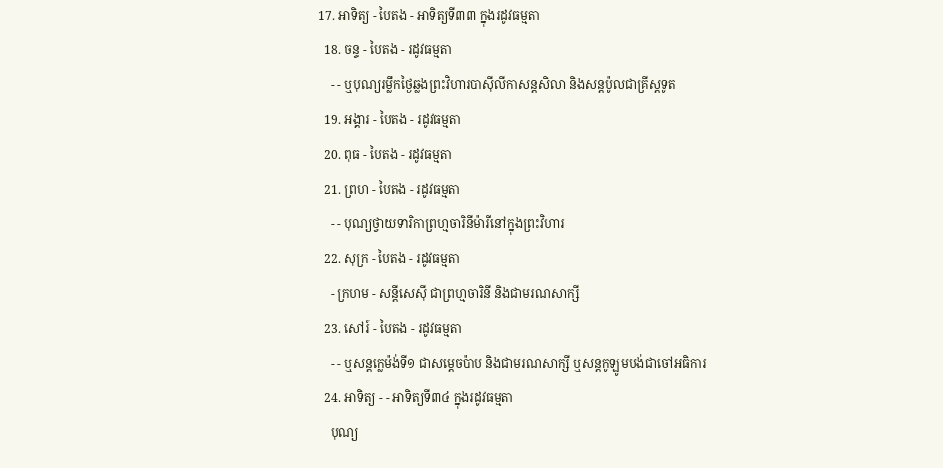17. អាទិត្យ - បៃតង - អាទិត្យទី៣៣ ក្នុងរដូវធម្មតា
  18. ចន្ទ - បៃតង - រដូវធម្មតា
    - - ឬបុណ្យរម្លឹកថ្ងៃឆ្លងព្រះវិហារបាស៊ីលីកាសន្ដសិលា និងសន្ដប៉ូលជាគ្រីស្ដទូត
  19. អង្គារ - បៃតង - រដូវធម្មតា
  20. ពុធ - បៃតង - រដូវធម្មតា
  21. ព្រហ - បៃតង - រដូវធម្មតា
    - - បុណ្យថ្វាយទារិកាព្រហ្មចារិនីម៉ារីនៅក្នុងព្រះវិហារ
  22. សុក្រ - បៃតង - រដូវធម្មតា
    - ក្រហម - សន្ដីសេស៊ី ជាព្រហ្មចារិនី និងជាមរណសាក្សី
  23. សៅរ៍ - បៃតង - រដូវធម្មតា
    - - ឬសន្ដក្លេម៉ង់ទី១ ជាសម្ដេចប៉ាប និងជាមរណសាក្សី ឬសន្ដកូឡូមបង់ជាចៅអធិការ
  24. អាទិត្យ - - អាទិត្យទី៣៤ ក្នុងរដូវធម្មតា
    បុណ្យ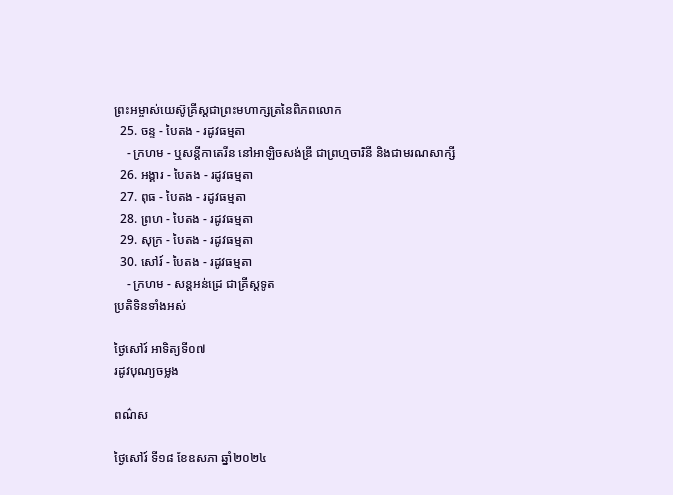ព្រះអម្ចាស់យេស៊ូគ្រីស្ដជាព្រះមហាក្សត្រនៃពិភពលោក
  25. ចន្ទ - បៃតង - រដូវធម្មតា
    - ក្រហម - ឬសន្ដីកាតេរីន នៅអាឡិចសង់ឌ្រី ជាព្រហ្មចារិនី និងជាមរណសាក្សី
  26. អង្គារ - បៃតង - រដូវធម្មតា
  27. ពុធ - បៃតង - រដូវធម្មតា
  28. ព្រហ - បៃតង - រដូវធម្មតា
  29. សុក្រ - បៃតង - រដូវធម្មតា
  30. សៅរ៍ - បៃតង - រដូវធម្មតា
    - ក្រហម - សន្ដអន់ដ្រេ ជាគ្រីស្ដទូត
ប្រតិទិនទាំងអស់

ថ្ងៃសៅរ៍ អាទិត្យទី០៧
រដូវបុណ្យចម្លង

ពណ៌ស

ថ្ងៃសៅរ៍ ទី១៨ ខែឧសភា ឆ្នាំ២០២៤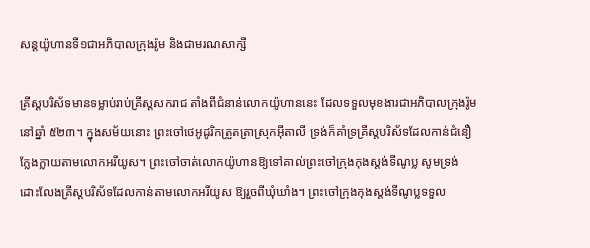សន្តយ៉ូហានទី១ជាអភិបាលក្រុងរ៉ូម និងជាមរណសាក្សី

គ្រីស្តបរិស័ទមានទម្លាប់រាប់គ្រីស្តសករាជ តាំងពីជំនាន់លោកយ៉ូហាននេះ ដែលទទួលមុខងារជាអភិបាលក្រុងរ៉ូមនៅឆ្នាំ ៥២៣។ ក្នុងសម័យនោះ ព្រះចៅថេអូដូរិកត្រួតត្រាស្រុកអ៊ីតាលី ទ្រង់ក៏គាំទ្រគ្រីស្តបរិស័ទដែលកាន់ជំនឿក្លែងក្លាយតាមលោកអរីយូស។ ព្រះចៅចាត់លោកយ៉ូហានឱ្យទៅគាល់ព្រះចៅក្រុងកុងស្តង់ទីណូប្ល សូមទ្រង់ដោះលែងគ្រីស្តបរិស័ទដែលកាន់តាមលោកអរីយូស ឱ្យរួចពីឃុំឃាំង។ ព្រះចៅក្រុងកុងស្តង់ទីណូប្លទទួល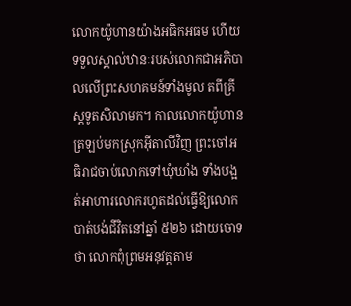លោកយ៉ូហានយ៉ាងអធិកអធម ហើយទទួលស្គាល់ឋានៈរបស់លោកជាអភិបាលលើព្រះសហគមន៍ទាំងមូល តពីគ្រីស្តទូតសិលាមក។ កាលលោកយ៉ូហានត្រឡប់មកស្រុកអ៊ីតាលីវិញ ព្រះចៅអធិរាជចាប់លោកទៅឃុំឃាំង ទាំងបង្អត់អាហារលោករហូតដល់ធ្វើឱ្យលោកបាត់បង់ជីវិតនៅឆ្នាំ ៥២៦ ដោយចោទថា លោកពុំព្រមអនុវត្តតាម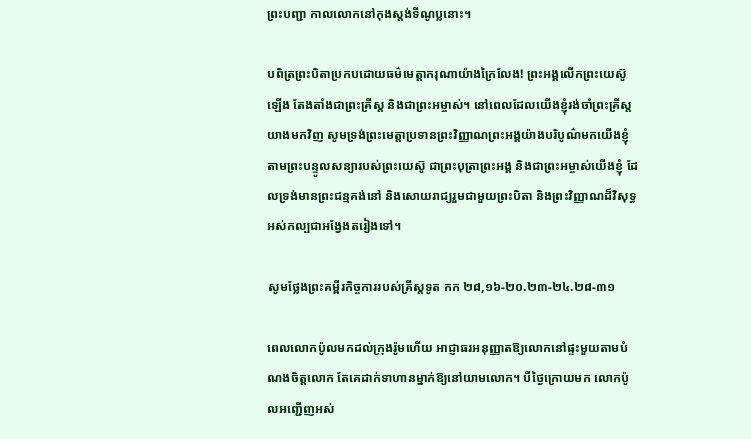ព្រះបញ្ជា កាលលោកនៅកុងស្តង់ទីណូប្លនោះ។

បពិត្រព្រះបិតាប្រកបដោយធម៌មេត្តាករុណាយ៉ាងក្រៃលែង! ព្រះអង្គលើកព្រះយេស៊ូឡើង តែងតាំងជាព្រះគ្រីស្ត និងជាព្រះអម្ចាស់។ នៅពេលដែលយើងខ្ញុំរង់ចាំព្រះគ្រីស្តយាងមកវិញ សូមទ្រង់ព្រះមេត្តាប្រទានព្រះវិញ្ញាណព្រះអង្គយ៉ាងបរិបូណ៌មកយើងខ្ញុំ តាមព្រះបន្ទូលសន្យារបស់ព្រះយេស៊ូ ជាព្រះបុត្រាព្រះអង្គ និងជាព្រះអម្ចាស់យើងខ្ញុំ ដែលទ្រង់មានព្រះជន្មគង់នៅ និងសោយរាជ្យរួមជាមួយព្រះបិតា និងព្រះវិញ្ញាណដ៏វិសុទ្ធអស់កល្បជាអង្វែងតរៀងទៅ។

សូមថ្លែងព្រះគម្ពីរកិច្ចការរបស់គ្រីស្តទូត កក ២៨,១៦-២០.២៣-២៤.២៨-៣១

ពេលលោកប៉ូលមកដល់ក្រុងរ៉ូមហើយ អាជ្ញាធរអនុញ្ញាតឱ្យលោកនៅផ្ទះមួយតាមបំណងចិត្តលោក តែគេដាក់ទាហានម្នាក់ឱ្យនៅយាមលោក។ បីថ្ងៃក្រោយមក លោកប៉ូលអញ្ជើញអស់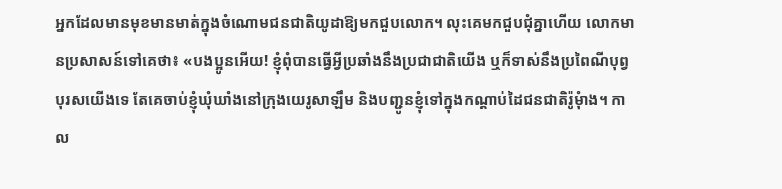អ្នកដែលមានមុខមានមាត់ក្នុងចំណោមជនជាតិយូដាឱ្យមកជួបលោក។ លុះគេមកជួបជុំគ្នាហើយ លោកមានប្រសាសន៍ទៅគេថា៖ «បងប្អូនអើយ! ខ្ញុំពុំបានធ្វើអ្វីប្រឆាំងនឹងប្រជាជាតិយើង ឬក៏ទាស់នឹងប្រពៃណីបុព្វបុរសយើងទេ តែគេចាប់ខ្ញុំឃុំឃាំងនៅក្រុងយេរូសាឡឹម និងបញ្ជូនខ្ញុំទៅក្នុងកណ្តាប់ដៃជនជាតិរ៉ូមុំាង។ កាល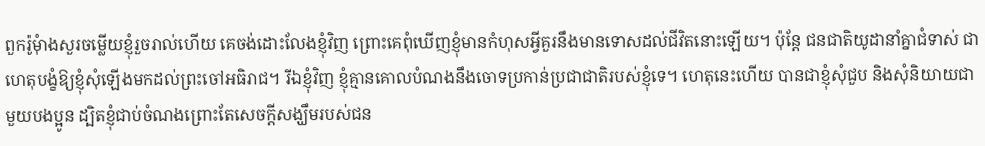ពួករ៉ូមុំាងសួរចម្លើយខ្ញុំរួចរាល់ហើយ គេចង់ដោះលែងខ្ញុំវិញ ព្រោះគេពុំឃើញខ្ញុំមានកំហុសអ្វីគួរនឹងមានទោសដល់ជីវិតនោះឡើយ។ ប៉ុន្តែ ជនជាតិយូដានាំគ្នាជំទាស់ ជាហេតុបង្ខំឱ្យខ្ញុំសុំឡើងមកដល់ព្រះចៅអធិរាជ។ រីឯខ្ញុំវិញ ខ្ញុំគ្មានគោលបំណងនឹងចោទប្រកាន់ប្រជាជាតិរបស់ខ្ញុំទេ។ ហេតុនេះហើយ បានជាខ្ញុំសុំជួប និងសុំនិយាយជាមួយបងប្អូន ដ្បិតខ្ញុំជាប់ចំណងព្រោះតែសេចក្តីសង្ឃឹមរបស់ជន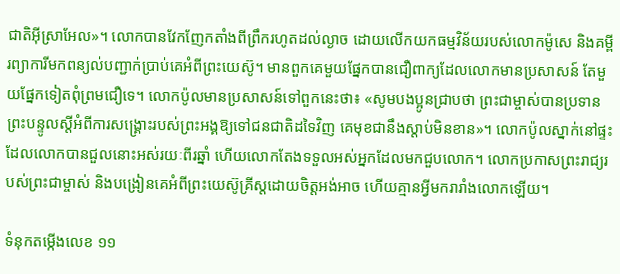ជាតិអ៊ីស្រាអែល»។ លោកបានវែកញែកតាំងពីព្រឹករហូតដល់ល្ងាច ដោយលើកយកធម្មវិន័យរបស់លោកម៉ូសេ និងគម្ពីរព្យាការីមកពន្យល់បញ្ជាក់ប្រាប់គេអំពីព្រះយេស៊ូ។ មានពួកគេមួយផ្នែកបានជឿពាក្យដែលលោកមានប្រសាសន៍ តែមួយផ្នែកទៀតពុំព្រមជឿទេ។ លោកប៉ូលមានប្រសាសន៍ទៅពួកនេះថា៖ «សូមបងប្អូនជ្រាបថា ព្រះជាម្ចាស់បានប្រទានព្រះបន្ទូលស្តីអំពីការសង្គ្រោះរបស់ព្រះអង្គឱ្យទៅជនជាតិដទៃវិញ គេមុខជានឹងស្តាប់មិនខាន»។ លោកប៉ូលស្នាក់នៅផ្ទះដែលលោកបានជួលនោះអស់រយៈពីរឆ្នាំ ហើយលោកតែងទទួលអស់អ្នកដែលមកជួបលោក។ លោកប្រកាសព្រះរាជ្យរបស់ព្រះជាម្ចាស់ និងបង្រៀនគេអំពីព្រះយេស៊ូគ្រីស្តដោយចិត្តអង់អាច ហើយគ្មានអ្វីមករារាំងលោកឡើយ។

ទំនុកតម្កើងលេខ ១១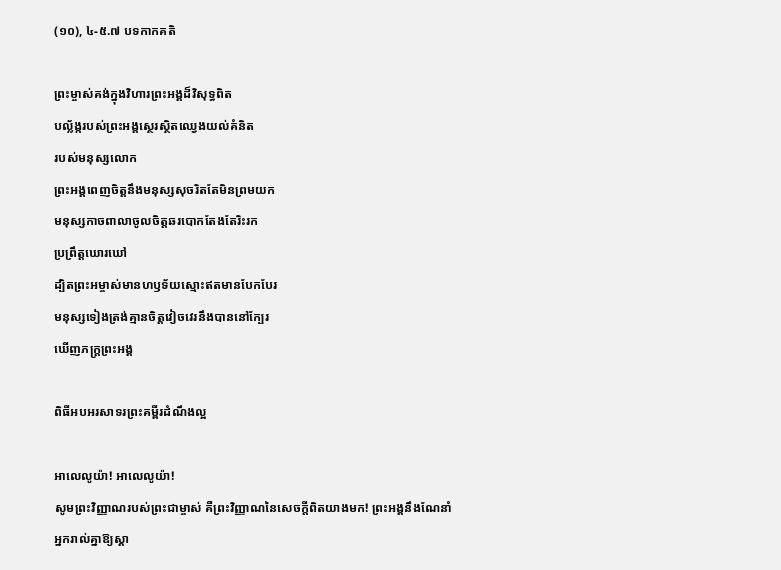(១០), ៤-៥.៧ បទកាកគតិ

ព្រះម្ចាស់គង់ក្នុងវិហារព្រះអង្គដ៏វិសុទ្ធពិត
បល្ល័ង្ករបស់ព្រះអង្គស្ថេរស្ថិតឈ្វេងយល់គំនិត
របស់មនុស្សលោក
ព្រះអង្គពេញចិត្តនឹងមនុស្សសុចរិតតែមិនព្រមយក
មនុស្សកាចពាលាចូលចិត្តឆរបោកតែងតែរិះរក
ប្រព្រឹត្តឃោរឃៅ
ដ្បិតព្រះអម្ចាស់មានហឫទ័យស្មោះឥតមានបែកបែរ
មនុស្សទៀងត្រង់គ្មានចិត្តវៀចវេរនឹងបាននៅក្បែរ
ឃើញភក្រ្តព្រះអង្គ

ពិធីអបអរសាទរព្រះគម្ពីរដំណឹងល្អ

អាលេលូយ៉ា! អាលេលូយ៉ា!
សូមព្រះវិញ្ញាណរបស់ព្រះជាម្ចាស់ គឺព្រះវិញ្ញាណនៃសេចក្តីពិតយាងមក! ព្រះអង្គនឹងណែនាំអ្នករាល់គ្នាឱ្យស្គា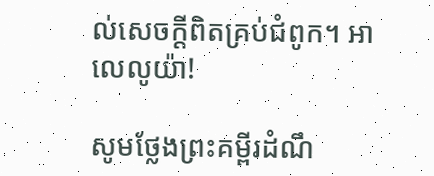ល់សេចក្តីពិតគ្រប់ជំពូក។ អាលេលូយ៉ា!

សូមថ្លែងព្រះគម្ពីរដំណឹ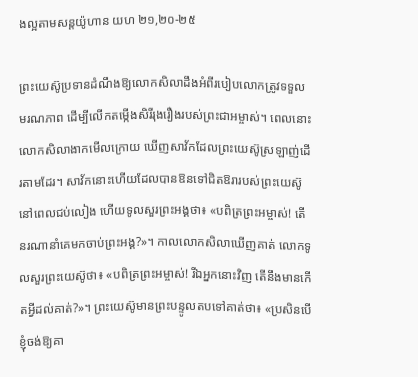ងល្អតាមសន្តយ៉ូហាន យហ ២១,២០-២៥

ព្រះយេស៊ូប្រទានដំណឹងឱ្យលោកសិលាដឹងអំពីរបៀបលោកត្រូវទទួលមរណភាព ដើម្បីលើកតម្កើងសិរីរុងរឿងរបស់ព្រះជាអម្ចាស់។ ពេលនោះ លោកសិលាងាកមើលក្រោយ ឃើញសាវ័កដែលព្រះយេស៊ូស្រឡាញ់ដើរតាមដែរ។ សាវ័កនោះហើយដែលបានឱនទៅជិតឱរារបស់ព្រះយេស៊ូនៅពេលជប់លៀង ហើយទូលសួរព្រះអង្គថា៖ «បពិត្រព្រះអម្ចាស់! តើនរណានាំគេមកចាប់ព្រះអង្គ?»។ កាលលោកសិលាឃើញគាត់ លោកទូលសួរព្រះយេស៊ូថា៖ «បពិត្រព្រះអម្ចាស់! រីឯអ្នកនោះវិញ តើនឹងមានកើតអ្វីដល់គាត់?»។ ព្រះយេស៊ូមានព្រះបន្ទូលតបទៅគាត់ថា៖ «ប្រសិនបើខ្ញុំចង់ឱ្យគា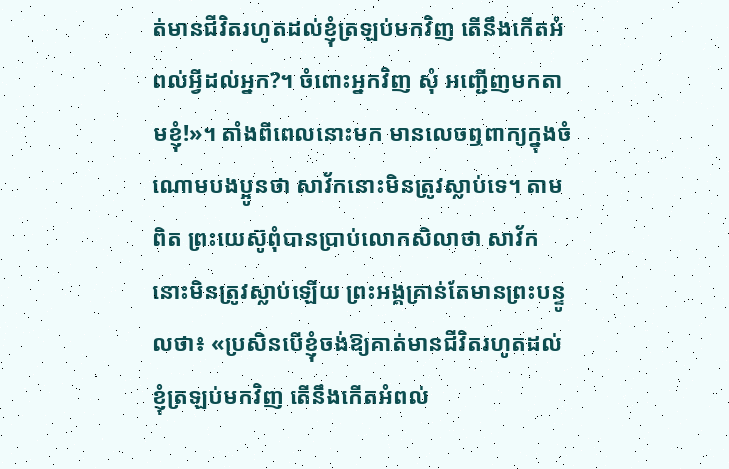ត់មានជីវិតរហូតដល់ខ្ញុំត្រឡប់មកវិញ តើនឹងកើតអំពល់អ្វីដល់អ្នក?។ ចំពោះអ្នកវិញ សុំ អញ្ជើញមកតាមខ្ញុំ!»។ តាំងពីពេលនោះមក មានលេចឮពាក្យក្នុងចំណោមបងប្អូនថា សាវ័កនោះមិនត្រូវស្លាប់ទេ។ តាមពិត ព្រះយេស៊ូពុំបានប្រាប់លោកសិលាថា សាវ័កនោះមិនត្រូវស្លាប់ឡើយ ព្រះអង្គគ្រាន់តែមានព្រះបន្ទូលថា៖ «ប្រសិនបើខ្ញុំចង់ឱ្យគាត់មានជីវិតរហូតដល់ខ្ញុំត្រឡប់មកវិញ តើនឹងកើតអំពល់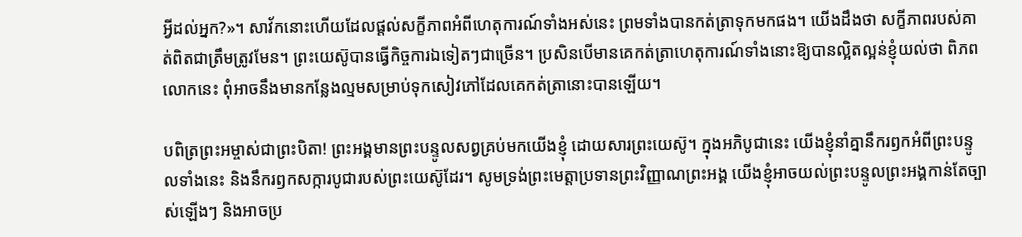អ្វីដល់អ្នក?»។ សាវ័កនោះហើយដែលផ្តល់សក្ខីភាពអំពីហេតុការណ៍ទាំងអស់នេះ ព្រមទាំងបានកត់ត្រាទុកមកផង។ យើងដឹងថា សក្ខីភាពរបស់គាត់ពិតជាត្រឹមត្រូវមែន។ ព្រះយេស៊ូបានធ្វើកិច្ចការឯទៀតៗជាច្រើន។ ប្រសិនបើមានគេកត់ត្រាហេតុការណ៍ទាំងនោះឱ្យបានល្អិតល្អន់ខ្ញុំយល់ថា ពិភពលោកនេះ ពុំអាចនឹងមានកន្លែងល្មមសម្រាប់ទុកសៀវភៅដែលគេកត់ត្រានោះបានឡើយ។

បពិត្រព្រះអម្ចាស់ជាព្រះបិតា! ព្រះអង្គមានព្រះបន្ទូលសព្វគ្រប់មកយើងខ្ញុំ ដោយសារព្រះយេស៊ូ។ ក្នុងអភិបូជានេះ យើងខ្ញុំនាំគ្នានឹករឭកអំពីព្រះបន្ទូលទាំងនេះ និងនឹករឭកសក្ការបូជារបស់ព្រះយេស៊ូដែរ។ សូមទ្រង់ព្រះមេត្តាប្រទានព្រះវិញ្ញាណព្រះអង្គ យើងខ្ញុំអាចយល់ព្រះបន្ទូលព្រះអង្គកាន់តែច្បាស់ឡើងៗ និងអាចប្រ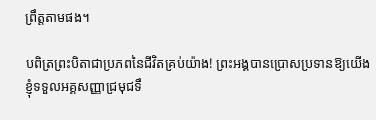ព្រឹត្តតាមផង។

បពិត្រព្រះបិតាជាប្រភពនៃជីវិតគ្រប់យ៉ាង! ព្រះអង្គបានប្រោសប្រទានឱ្យយើងខ្ញុំទទួលអគ្គសញ្ញាជ្រមុជទឹ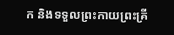ក និងទទួលព្រះកាយព្រះគ្រី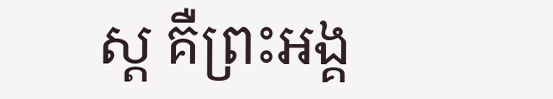ស្ត គឺព្រះអង្គ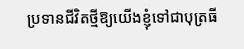ប្រទានជីវិតថ្មីឱ្យយើងខ្ញុំទៅជាបុត្រធី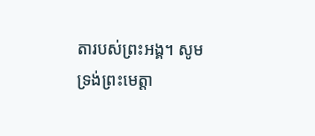តារបស់ព្រះអង្គ។ សូមទ្រង់ព្រះមេត្តា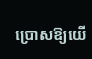ប្រោសឱ្យយើ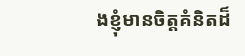ងខ្ញុំមានចិត្តគំនិតដ៏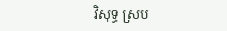វិសុទ្ធ ស្រប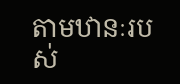តាមឋានៈរបស់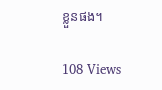ខ្លួនផង។

108 Views